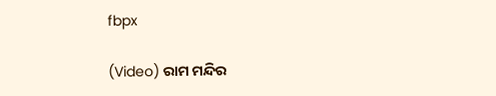fbpx

(Video) ରାମ ମନ୍ଦିର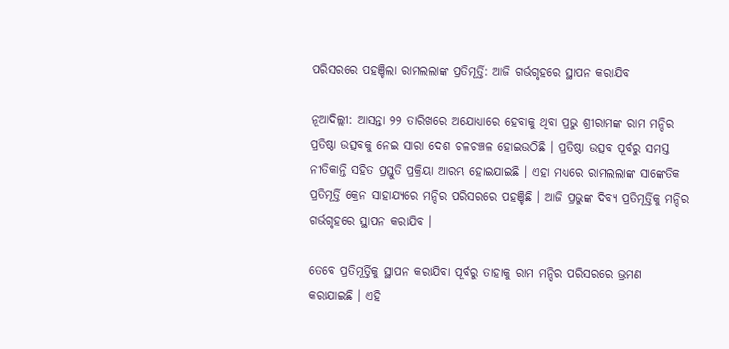ପରିସରରେ ପହଞ୍ଚିଲା ରାମଲଲାଙ୍କ ପ୍ରତିମୂର୍ତ୍ତି: ଆଜି ଗର୍ଭଗୃହରେ ସ୍ଥାପନ କରାଯିବ

ନୂଆଦିଲ୍ଲୀ: ଆସନ୍ତା ୨୨ ତାରିଖରେ ଅଯୋଧ୍ୟାରେ ହେବାକୁ ଥିବା ପ୍ରଭୁ ଶ୍ରୀରାମଙ୍କ ରାମ ମନ୍ଦିର ପ୍ରତିଷ୍ଠା ଉତ୍ସବକୁ ନେଇ ସାରା ଦେଶ ଚଳଚଞ୍ଚଳ ହୋଇଉଠିଛି । ପ୍ରତିଷ୍ଠା ଉତ୍ସବ ପୂର୍ବରୁ ସମସ୍ତ ନୀତିକାନ୍ତି ସହିତ ପ୍ରସ୍ତୁତି ପ୍ରକ୍ରିୟା ଆରମ୍ଭ ହୋଇଯାଇଛି । ଏହା ମଧ୍ୟରେ ରାମଲଲାଙ୍କ ସାଙ୍କେତିକ ପ୍ରତିମୂର୍ତ୍ତି କ୍ରେନ ସାହାଯ୍ୟରେ ମନ୍ଦିର ପରିସରରେ ପହଞ୍ଚିଛି । ଆଜି ପ୍ରଭୁଙ୍କ ଦିବ୍ୟ ପ୍ରତିମୂର୍ତ୍ତିକୁ ମନ୍ଦିର ଗର୍ଭଗୃହରେ ସ୍ଥାପନ କରାଯିବ ।

ତେବେ ପ୍ରତିମୂର୍ତ୍ତିକୁ ସ୍ଥାପନ କରାଯିବା ପୂର୍ବରୁ ତାହାକୁ ରାମ ମନ୍ଦିର ପରିସରରେ ଭ୍ରମଣ କରାଯାଇଛି । ଏହି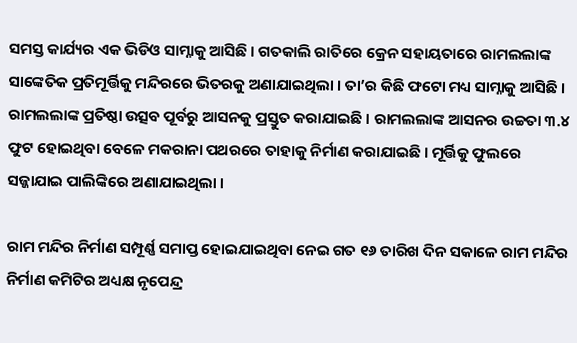ସମସ୍ତ କାର୍ଯ୍ୟର ଏକ ଭିଡିଓ ସାମ୍ନାକୁ ଆସିଛି । ଗତକାଲି ରାତିରେ କ୍ରେନ ସହାୟତାରେ ରାମଲଲାଙ୍କ ସାଙ୍କେତିକ ପ୍ରତିମୂର୍ତ୍ତିକୁ ମନ୍ଦିରରେ ଭିତରକୁ ଅଣାଯାଇଥିଲା । ତା’ର କିଛି ଫଟୋ ମଧ୍ୟ ସାମ୍ନାକୁ ଆସିଛି । ରାମଲଲାଙ୍କ ପ୍ରତିଷ୍ଠା ଉତ୍ସବ ପୂର୍ବରୁ ଆସନକୁ ପ୍ରସ୍ତୁତ କରାଯାଇଛି । ରାମଲଲାଙ୍କ ଆସନର ଉଚ୍ଚତା ୩.୪ ଫୁଟ ହୋଇଥିବା ବେଳେ ମକରାନା ପଥରରେ ତାହାକୁ ନିର୍ମାଣ କରାଯାଇଛି । ମୂର୍ତ୍ତିକୁ ଫୁଲରେ ସଜ୍ଜାଯାଇ ପାଲିଙ୍କିରେ ଅଣାଯାଇଥିଲା ।

ରାମ ମନ୍ଦିର ନିର୍ମାଣ ସମ୍ପୂର୍ଣ୍ଣ ସମାପ୍ତ ହୋଇଯାଇଥିବା ନେଇ ଗତ ୧୬ ତାରିଖ ଦିନ ସକାଳେ ରାମ ମନ୍ଦିର ନିର୍ମାଣ କମିଟିର ଅଧ୍ୟକ୍ଷ ନୃପେନ୍ଦ୍ର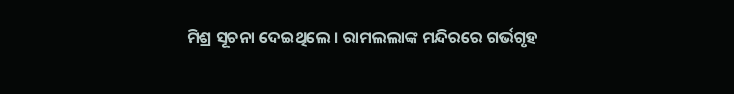ମିଶ୍ର ସୂଚନା ଦେଇଥିଲେ । ରାମଲଲାଙ୍କ ମନ୍ଦିରରେ ଗର୍ଭଗୃହ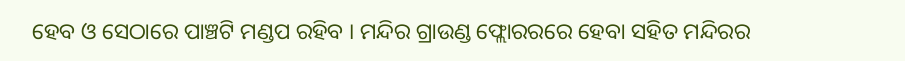ହେବ ଓ ସେଠାରେ ପାଞ୍ଚଟି ମଣ୍ଡପ ରହିବ । ମନ୍ଦିର ଗ୍ରାଉଣ୍ଡ ଫ୍ଲୋରରରେ ହେବା ସହିତ ମନ୍ଦିରର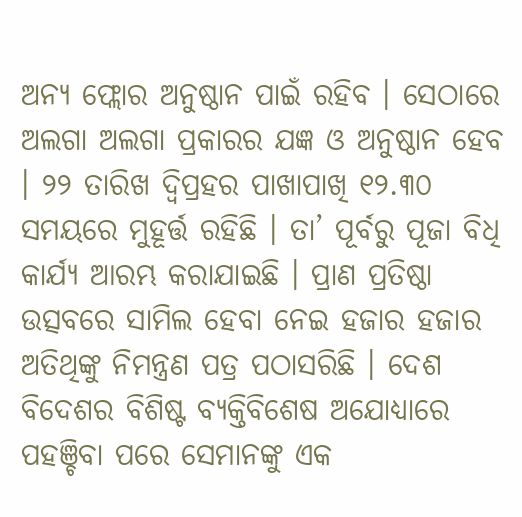ଅନ୍ୟ ଫ୍ଲୋର ଅନୁଷ୍ଠାନ ପାଇଁ ରହିବ । ସେଠାରେ ଅଲଗା ଅଲଗା ପ୍ରକାରର ଯଜ୍ଞ ଓ ଅନୁଷ୍ଠାନ ହେବ । ୨୨ ତାରିଖ ଦ୍ୱିପ୍ରହର ପାଖାପାଖି ୧୨.୩୦ ସମୟରେ ମୁହୂର୍ତ୍ତ ରହିଛି । ତା’ ପୂର୍ବରୁ ପୂଜା ବିଧି କାର୍ଯ୍ୟ ଆରମ୍ଭ କରାଯାଇଛି । ପ୍ରାଣ ପ୍ରତିଷ୍ଠା ଉତ୍ସବରେ ସାମିଲ ହେବା ନେଇ ହଜାର ହଜାର ଅତିଥିଙ୍କୁ ନିମନ୍ତ୍ରଣ ପତ୍ର ପଠାସରିଛି । ଦେଶ ବିଦେଶର ବିଶିଷ୍ଟ ବ୍ୟକ୍ତିବିଶେଷ ଅଯୋଧ୍ୟାରେ ପହଞ୍ଚିବା ପରେ ସେମାନଙ୍କୁ ଏକ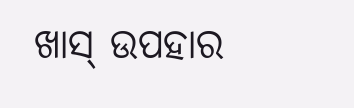ଖାସ୍ ଉପହାର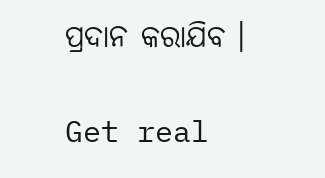ପ୍ରଦାନ କରାଯିବ ।

Get real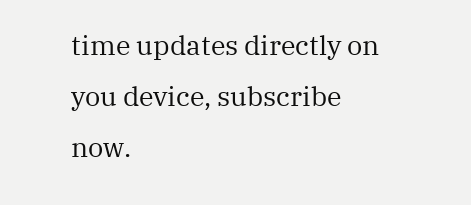time updates directly on you device, subscribe now.